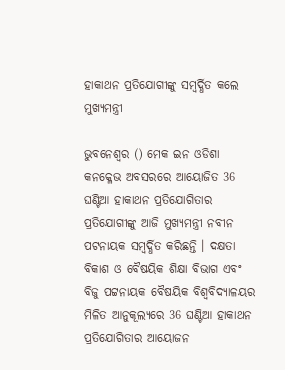ହାକାଥନ ପ୍ରତିଯୋଗୀଙ୍କୁ ସମ୍ବର୍ଦ୍ଧିତ କଲେ ମୁଖ୍ୟମନ୍ତ୍ରୀ

ଭୁବନେଶ୍ୱର () ମେକ ଇନ ଓଡିଶା କନକ୍ଳେଭ ଅବସରରେ ଆୟୋଜିତ 36 ଘଣ୍ଟିଆ ହାକାଥନ ପ୍ରତିଯୋଗିତାର ପ୍ରତିଯୋଗୀଙ୍କୁ ଆଜି ମୁଖ୍ୟମନ୍ତ୍ରୀ ନବୀନ ପଟନାୟକ ସମ୍ବର୍ଦ୍ଧିତ କରିଛନ୍ତି । ଦକ୍ଷତା ବିକାଶ ଓ ବୈଷୟିକ ଶିକ୍ଷା ବିଭାଗ ଏବଂ ବିଜୁ ପଟ୍ଟନାୟକ ବୈଷୟିକ ବିଶ୍ବବିଦ୍ୟାଳୟର ମିଳିତ ଆନୁକୂଲ୍ୟରେ 36 ଘଣ୍ଟିଆ ହାକାଥନ ପ୍ରତିଯୋଗିତାର ଆୟୋଜନ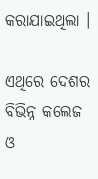କରାଯାଇଥିଲା ।

ଏଥିରେ ଦେଶର ବିଭିନ୍ନ କଲେଜ ଓ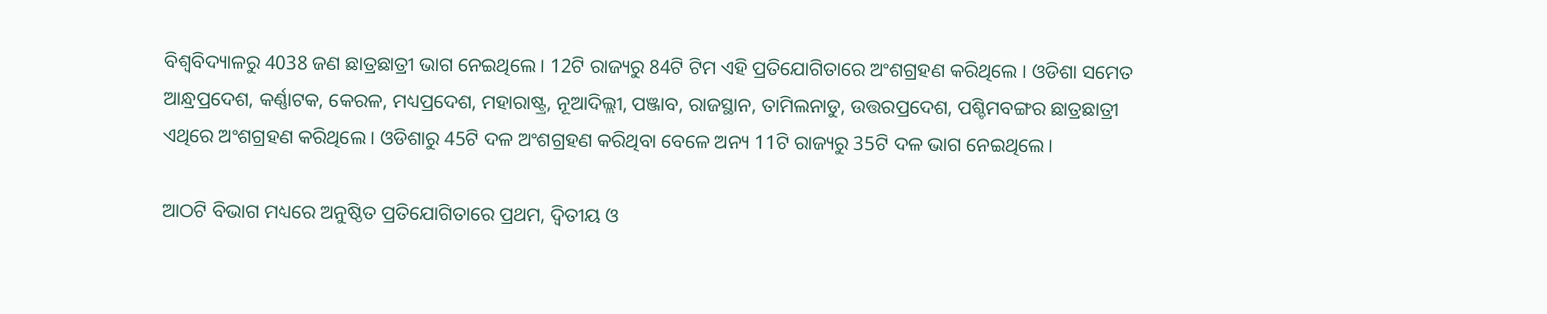ବିଶ୍ବବିଦ୍ୟାଳରୁ 4038 ଜଣ ଛାତ୍ରଛାତ୍ରୀ ଭାଗ ନେଇଥିଲେ । 12ଟି ରାଜ୍ୟରୁ 84ଟି ଟିମ ଏହି ପ୍ରତିଯୋଗିତାରେ ଅଂଶଗ୍ରହଣ କରିଥିଲେ । ଓଡିଶା ସମେତ ଆନ୍ଧ୍ରପ୍ରଦେଶ, କର୍ଣ୍ଣାଟକ, କେରଳ, ମଧ୍ୟପ୍ରଦେଶ, ମହାରାଷ୍ଟ୍ର, ନୂଆଦିଲ୍ଲୀ, ପଞ୍ଜାବ, ରାଜସ୍ଥାନ, ତାମିଲନାଡୁ, ଉତ୍ତରପ୍ରଦେଶ, ପଶ୍ଚିମବଙ୍ଗର ଛାତ୍ରଛାତ୍ରୀ ଏଥିରେ ଅଂଶଗ୍ରହଣ କରିଥିଲେ । ଓଡିଶାରୁ 45ଟି ଦଳ ଅଂଶଗ୍ରହଣ କରିଥିବା ବେଳେ ଅନ୍ୟ 11ଟି ରାଜ୍ୟରୁ 35ଟି ଦଳ ଭାଗ ନେଇଥିଲେ।

ଆଠଟି ବିଭାଗ ମଧ୍ୟରେ ଅନୁଷ୍ଠିତ ପ୍ରତିଯୋଗିତାରେ ପ୍ରଥମ, ଦ୍ଵିତୀୟ ଓ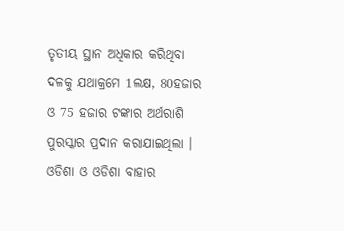ତୃତୀୟ ସ୍ଥାନ ଅଧିକାର କରିଥିବା ଦଳକୁ ଯଥାକ୍ରମେ 1ଲକ୍ଷ, 80ହଜାର ଓ 75 ହଜାର ଟଙ୍କାର ଅର୍ଥରାଶି ପୁରସ୍କାର ପ୍ରଦାନ କରାଯାଇଥିଲା । ଓଡିଶା ଓ ଓଡିଶା ବାହାର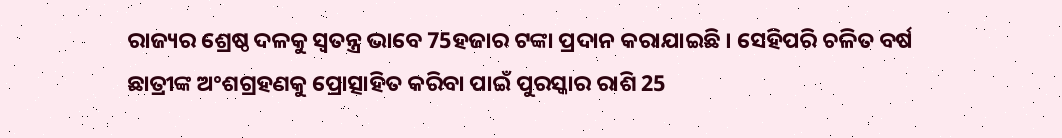ରାଜ୍ୟର ଶ୍ରେଷ୍ଠ ଦଳକୁ ସ୍ୱତନ୍ତ୍ର ଭାବେ 75ହଜାର ଟଙ୍କା ପ୍ରଦାନ କରାଯାଇଛି । ସେହିପରି ଚଳିତ ବର୍ଷ ଛାତ୍ରୀଙ୍କ ଅଂଶଗ୍ରହଣକୁ ପ୍ରୋତ୍ସାହିତ କରିବା ପାଇଁ ପୁରସ୍କାର ରାଶି 25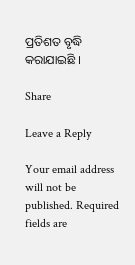ପ୍ରତିଶତ ବୃଦ୍ଧି କରାଯାଇଛି ।

Share

Leave a Reply

Your email address will not be published. Required fields are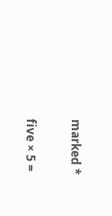marked *

five × 5 =